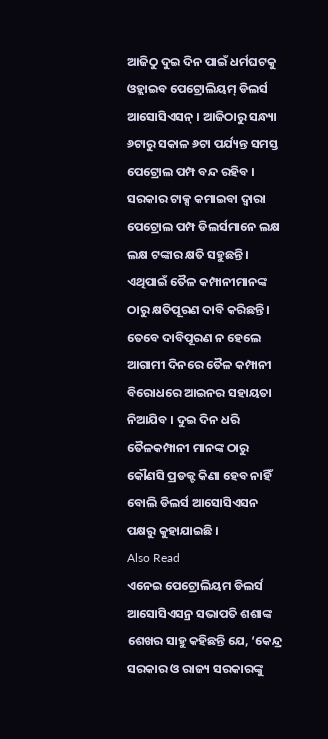ଆଜିଠୁ ଦୁଇ ଦିନ ପାଇଁ ଧର୍ମଘଟକୁ ଓହ୍ଲାଇବ ପେଟ୍ରୋଲିୟମ୍ ଡିଲର୍ସ ଆସୋସିଏସନ୍ । ଆଜିଠାରୁ ସନ୍ଧ୍ୟା ୬ଟାରୁ ସକାଳ ୬ଟା ପର୍ଯ୍ୟନ୍ତ ସମସ୍ତ ପେଟ୍ରୋଲ ପମ୍ପ ବନ୍ଦ ରହିବ । ସରକାର ଟାକ୍ସ କମାଇବା ଦ୍ୱାରା ପେଟ୍ରୋଲ ପମ୍ପ ଡିଲର୍ସମାନେ ଲକ୍ଷ ଲକ୍ଷ ଟଙ୍କାର କ୍ଷତି ସହୁଛନ୍ତି। ଏଥିପାଇଁ ତୈଳ କମ୍ପାନୀମାନଙ୍କ ଠାରୁ କ୍ଷତିପୂରଣ ଦାବି କରିଛନ୍ତି।
ତେବେ ଦାବିପୂରଣ ନ ହେଲେ ଆଗାମୀ ଦିନରେ ତୈଳ କମ୍ପାନୀ ବିରୋଧରେ ଆଇନର ସହାୟତା ନିଆଯିବ । ଦୁଇ ଦିନ ଧରି ତୈଳକମ୍ପାନୀ ମାନଙ୍କ ଠାରୁ କୌଣସି ପ୍ରଡକ୍ଟ କିଣା ହେବ ନାହିଁ ବୋଲି ଡିଲର୍ସ ଆସୋସିଏସନ ପକ୍ଷରୁ କୁହାଯାଇଛି ।
Also Read
ଏନେଇ ପେଟ୍ରୋଲିୟମ ଡିଲର୍ସ ଆସୋସିଏସନ୍ର ସଭାପତି ଶଶାଙ୍କ ଶେଖର ସାହୁ କହିଛନ୍ତି ଯେ, ‘କେନ୍ଦ୍ର ସରକାର ଓ ରାଜ୍ୟ ସରକାରଙ୍କୁ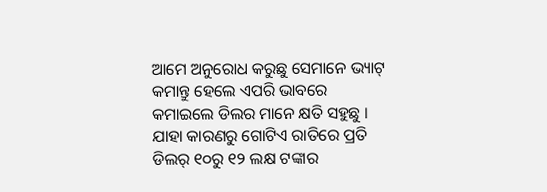ଆମେ ଅନୁରୋଧ କରୁଛୁ ସେମାନେ ଭ୍ୟାଟ୍ କମାନ୍ତୁ ହେଲେ ଏପରି ଭାବରେ କମାଇଲେ ଡିଲର ମାନେ କ୍ଷତି ସହୁଛୁ । ଯାହା କାରଣରୁ ଗୋଟିଏ ରାତିରେ ପ୍ରତି ଡିଲର୍ ୧୦ରୁ ୧୨ ଲକ୍ଷ ଟଙ୍କାର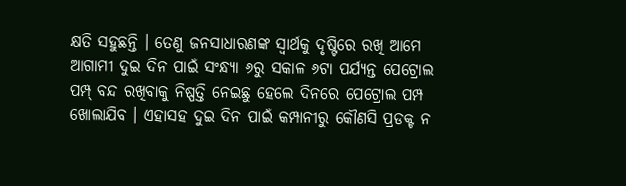କ୍ଷତି ସହୁଛନ୍ତି । ତେଣୁ ଜନସାଧାରଣଙ୍କ ସ୍ୱାର୍ଥକୁ ଦୃଷ୍ଟିରେ ରଖି ଆମେ ଆଗାମୀ ଦୁଇ ଦିନ ପାଇଁ ସଂନ୍ଧ୍ୟା ୬ରୁ ସକାଳ ୬ଟା ପର୍ଯ୍ୟନ୍ତ ପେଟ୍ରୋଲ ପମ୍ପ୍ ବନ୍ଦ ରଖିବାକୁ ନିଷ୍ପତ୍ତି ନେଇଛୁ ହେଲେ ଦିନରେ ପେଟ୍ରୋଲ ପମ୍ପ ଖୋଲାଯିବ । ଏହାସହ ଦୁଇ ଦିନ ପାଇଁ କମ୍ପାନୀରୁ କୌଣସି ପ୍ରଡକ୍ଟ ନ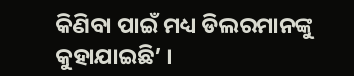କିଣିବା ପାଇଁ ମଧ୍ୟ ଡିଲରମାନଙ୍କୁ କୁହାଯାଇଛି’ ।